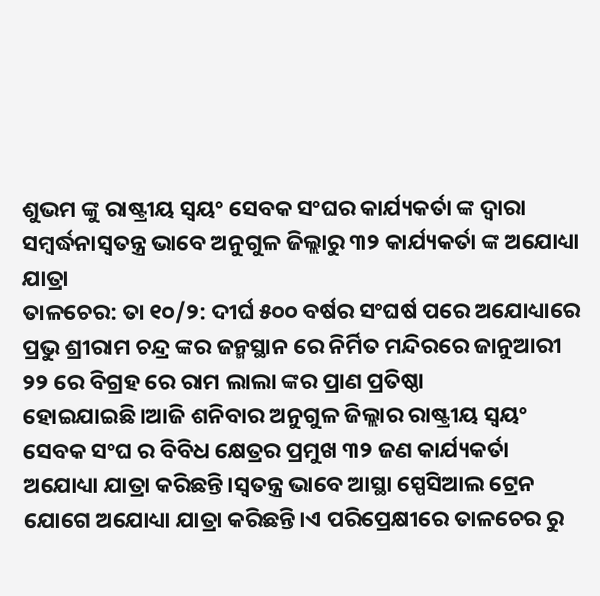ଶୁଭମ ଙ୍କୁ ରାଷ୍ଟ୍ରୀୟ ସ୍ବୟଂ ସେବକ ସଂଘର କାର୍ଯ୍ୟକର୍ତା ଙ୍କ ଦ୍ଵାରା ସମ୍ବର୍ଦ୍ଧନାସ୍ୱତନ୍ତ୍ର ଭାବେ ଅନୁଗୁଳ ଜିଲ୍ଲାରୁ ୩୨ କାର୍ଯ୍ୟକର୍ତା ଙ୍କ ଅଯୋଧ୍ୟା ଯାତ୍ରା
ତାଳଚେର: ତା ୧୦/୨: ଦୀର୍ଘ ୫୦୦ ବର୍ଷର ସଂଘର୍ଷ ପରେ ଅଯୋଧ୍ୟାରେ ପ୍ରଭୁ ଶ୍ରୀରାମ ଚନ୍ଦ୍ର ଙ୍କର ଜନ୍ମସ୍ଥାନ ରେ ନିର୍ମିତ ମନ୍ଦିରରେ ଜାନୁଆରୀ ୨୨ ରେ ବିଗ୍ରହ ରେ ରାମ ଲାଲା ଙ୍କର ପ୍ରାଣ ପ୍ରତିଷ୍ଠା ହୋଇଯାଇଛି।ଆଜି ଶନିବାର ଅନୁଗୁଳ ଜିଲ୍ଲାର ରାଷ୍ଟ୍ରୀୟ ସ୍ବୟଂ ସେବକ ସଂଘ ର ବିବିଧ କ୍ଷେତ୍ରର ପ୍ରମୁଖ ୩୨ ଜଣ କାର୍ଯ୍ୟକର୍ତା ଅଯୋଧ୍ୟା ଯାତ୍ରା କରିଛନ୍ତି।ସ୍ୱତନ୍ତ୍ର ଭାବେ ଆସ୍ଥା ସ୍ପେସିଆଲ ଟ୍ରେନ ଯୋଗେ ଅଯୋଧ୍ୟା ଯାତ୍ରା କରିଛନ୍ତି।ଏ ପରିପ୍ରେକ୍ଷୀରେ ତାଳଚେର ରୁ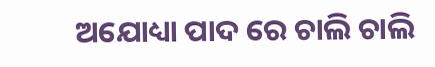ଅଯୋଧ୍ୟା ପାଦ ରେ ଚାଲି ଚାଲି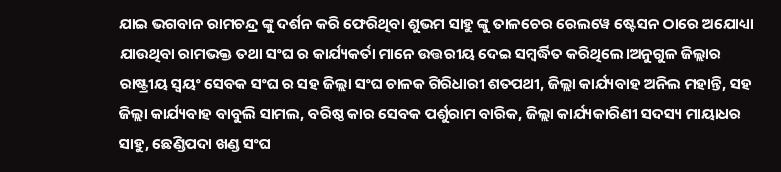ଯାଇ ଭଗବାନ ରାମଚନ୍ଦ୍ର ଙ୍କୁ ଦର୍ଶନ କରି ଫେରିଥିବା ଶୁଭମ ସାହୁ ଙ୍କୁ ତାଳଚେର ରେଲୱେ ଷ୍ଟେସନ ଠାରେ ଅଯୋଧ୍ୟା ଯାଉଥିବା ରାମଭକ୍ତ ତଥା ସଂଘ ର କାର୍ଯ୍ୟକର୍ତା ମାନେ ଉତ୍ତରୀୟ ଦେଇ ସମ୍ବର୍ଦ୍ଧିତ କରିଥିଲେ।ଅନୁଗୁଳ ଜିଲ୍ଲାର ରାଷ୍ଟ୍ରୀୟ ସ୍ବୟଂ ସେବକ ସଂଘ ର ସହ ଜିଲ୍ଲା ସଂଘ ଚାଳକ ଗିରିଧାରୀ ଶତପଥୀ, ଜିଲ୍ଲା କାର୍ଯ୍ୟବାହ ଅନିଲ ମହାନ୍ତି, ସହ ଜିଲ୍ଲା କାର୍ଯ୍ୟବାହ ବାବୁଲି ସାମଲ, ବରିଷ୍ଠ କାର ସେବକ ପର୍ଶୁରାମ ବାରିକ, ଜିଲ୍ଲା କାର୍ଯ୍ୟକାରିଣୀ ସଦସ୍ୟ ମାୟାଧର ସାହୁ, ଛେଣ୍ଡିପଦା ଖଣ୍ଡ ସଂଘ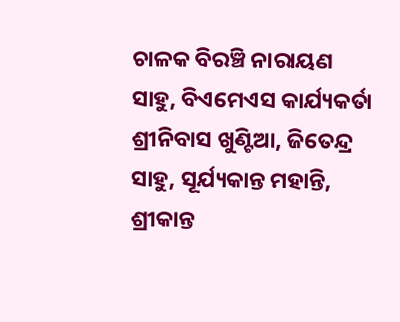ଚାଳକ ବିରଞ୍ଚି ନାରାୟଣ ସାହୁ, ବିଏମେଏସ କାର୍ଯ୍ୟକର୍ତା ଶ୍ରୀନିବାସ ଖୁଣ୍ଟିଆ, ଜିତେନ୍ଦ୍ର ସାହୁ, ସୂର୍ଯ୍ୟକାନ୍ତ ମହାନ୍ତି, ଶ୍ରୀକାନ୍ତ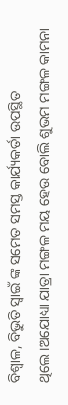ବିଶ୍ୱାଳ, ବିଭୁତି ସ୍ୱାଇଁ ଙ୍କ ସମେତ ସମସ୍ତ କାର୍ଯ୍ୟକର୍ତା ଉପସ୍ଥିତ ଥିଲେ।ଅଯୋଧ୍ୟା ଯାତ୍ରା ମଙ୍ଗଳ ମୟ ହେଉ ବୋଲି ଶୁଭମ ମଙ୍ଗଳ କାମନା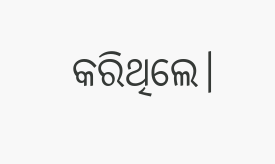କରିଥିଲେ।